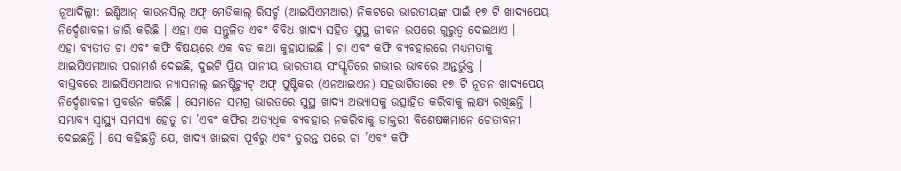ନୂଆଦିଲ୍ଲୀ: ଇଣ୍ଡିଆନ୍ କାଉନସିଲ୍ ଅଫ୍ ମେଡିକାଲ୍ ରିସର୍ଚ୍ଚ (ଆଇସିଏମଆର) ନିକଟରେ ଭାରତୀୟଙ୍କ ପାଇଁ ୧୭ ଟି ଖାଦ୍ୟପେୟ ନିର୍ଦ୍ଦେଶାବଳୀ ଜାରି କରିଛି । ଏହା ଏକ ସନ୍ତୁଳିତ ଏବଂ ବିବିଧ ଖାଦ୍ୟ ସହିତ ସୁସ୍ଥ ଜୀବନ ଉପରେ ଗୁରୁତ୍ୱ ଦେଇଥାଏ ।
ଏହା ବ୍ୟତୀତ ଚା ଏବଂ କଫି ବିଷୟରେ ଏକ ବଡ କଥା କୁହାଯାଇଛି । ଚା ଏବଂ କଫି ବ୍ୟବହାରରେ ମଧ୍ୟମତାକୁ ଆଇସିଏମଆର ପରାମର୍ଶ ଦେଇଛି, ଦୁଇଟି ପ୍ରିୟ ପାନୀୟ ଭାରତୀୟ ସଂସ୍କୃତିରେ ଗଭୀର ଭାବରେ ଅନ୍ତର୍ଭୁକ୍ତ ।
ବାସ୍ତବରେ ଆଇସିଏମଆର ନ୍ୟାସନାଲ୍ ଇନଷ୍ଟିଚ୍ୟୁଟ୍ ଅଫ୍ ପୁଷ୍ଟିକର (ଏନଆଇଏନ) ସହଭାଗିତାରେ ୧୭ ଟି ନୂତନ ଖାଦ୍ୟପେୟ ନିର୍ଦ୍ଦେଶାବଳୀ ପ୍ରବର୍ତ୍ତନ କରିଛି । ସେମାନେ ସମଗ୍ର ଭାରତରେ ସୁସ୍ଥ ଖାଦ୍ୟ ଅଭ୍ୟାସକୁ ଉତ୍ସାହିତ କରିବାକୁ ଲକ୍ଷ୍ୟ ରଖିଛନ୍ତି । ସମ୍ଭାବ୍ୟ ସ୍ୱାସ୍ଥ୍ୟ ସମସ୍ୟା ହେତୁ ଚା ’ଏବଂ କଫିର ଅତ୍ୟଧିକ ବ୍ୟବହାର ନକରିବାକୁ ଡାକ୍ତରୀ ବିଶେଷଜ୍ଞମାନେ ଚେତାବନୀ ଦେଇଛନ୍ତି । ସେ କହିଛନ୍ତି ଯେ, ଖାଦ୍ୟ ଖାଇବା ପୂର୍ବରୁ ଏବଂ ତୁରନ୍ତ ପରେ ଚା ’ଏବଂ କଫି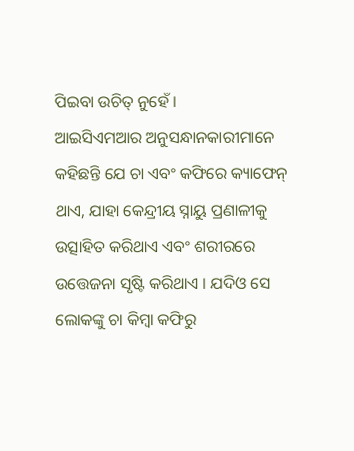ପିଇବା ଉଚିତ୍ ନୁହେଁ ।
ଆଇସିଏମଆର ଅନୁସନ୍ଧାନକାରୀମାନେ କହିଛନ୍ତି ଯେ ଚା ଏବଂ କଫିରେ କ୍ୟାଫେନ୍ ଥାଏ, ଯାହା କେନ୍ଦ୍ରୀୟ ସ୍ନାୟୁ ପ୍ରଣାଳୀକୁ ଉତ୍ସାହିତ କରିଥାଏ ଏବଂ ଶରୀରରେ ଉତ୍ତେଜନା ସୃଷ୍ଟି କରିଥାଏ । ଯଦିଓ ସେ ଲୋକଙ୍କୁ ଚା କିମ୍ବା କଫିରୁ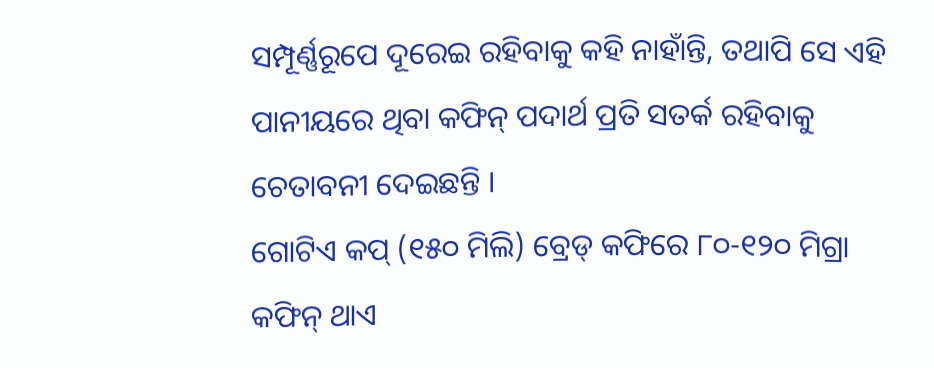ସମ୍ପୂର୍ଣ୍ଣରୂପେ ଦୂରେଇ ରହିବାକୁ କହି ନାହାଁନ୍ତି, ତଥାପି ସେ ଏହି ପାନୀୟରେ ଥିବା କଫିନ୍ ପଦାର୍ଥ ପ୍ରତି ସତର୍କ ରହିବାକୁ ଚେତାବନୀ ଦେଇଛନ୍ତି ।
ଗୋଟିଏ କପ୍ (୧୫୦ ମିଲି) ବ୍ରେଡ୍ କଫିରେ ୮୦-୧୨୦ ମିଗ୍ରା କଫିନ୍ ଥାଏ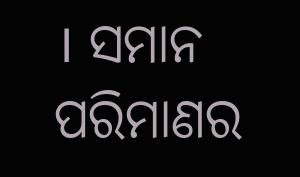। ସମାନ ପରିମାଣର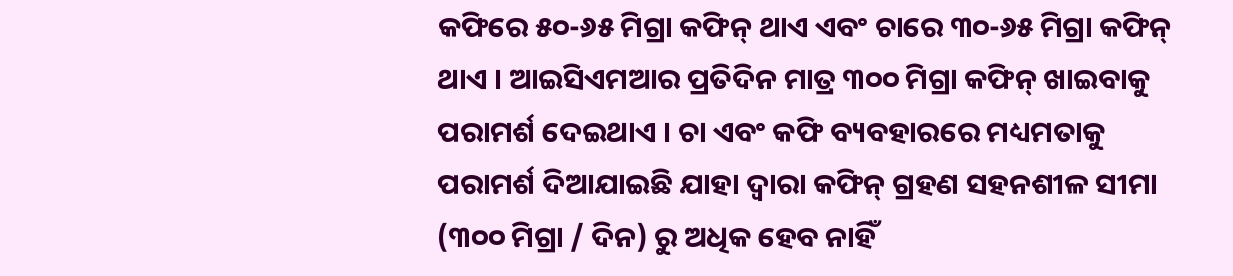କଫିରେ ୫୦-୬୫ ମିଗ୍ରା କଫିନ୍ ଥାଏ ଏବଂ ଚାରେ ୩୦-୬୫ ମିଗ୍ରା କଫିନ୍ ଥାଏ । ଆଇସିଏମଆର ପ୍ରତିଦିନ ମାତ୍ର ୩୦୦ ମିଗ୍ରା କଫିନ୍ ଖାଇବାକୁ ପରାମର୍ଶ ଦେଇଥାଏ । ଚା ଏବଂ କଫି ବ୍ୟବହାରରେ ମଧ୍ୟମତାକୁ ପରାମର୍ଶ ଦିଆଯାଇଛି ଯାହା ଦ୍ୱାରା କଫିନ୍ ଗ୍ରହଣ ସହନଶୀଳ ସୀମା (୩୦୦ ମିଗ୍ରା / ଦିନ) ରୁ ଅଧିକ ହେବ ନାହିଁ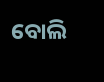ବୋଲି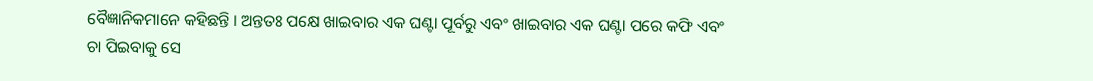ବୈଜ୍ଞାନିକମାନେ କହିଛନ୍ତି । ଅନ୍ତତଃ ପକ୍ଷେ ଖାଇବାର ଏକ ଘଣ୍ଟା ପୂର୍ବରୁ ଏବଂ ଖାଇବାର ଏକ ଘଣ୍ଟା ପରେ କଫି ଏବଂ ଚା ପିଇବାକୁ ସେ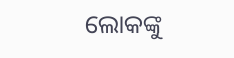ଲୋକଙ୍କୁ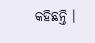କହିଛନ୍ତି ।